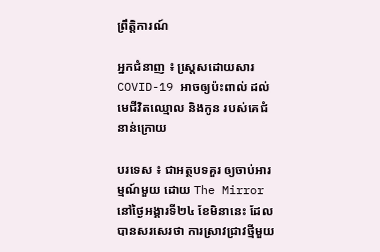ព្រឹត្តិការណ៍

អ្នកជំនាញ ៖ ស្តេ្រសដោយសារ COVID-19 អាចឲ្យប៉ះពាល់ ដល់មេជីវិតឈ្មោល និងកូន របស់គេជំនាន់ក្រោយ

បរទេស ៖ ជាអត្ថបទគួរ ឲ្យចាប់អារម្មណ៍មួយ ដោយ The Mirror នៅថ្ងៃអង្គារទី២៤ ខែមិនានេះ ដែលបានសរសេរថា ការស្រាវជ្រាវថ្មីមួយ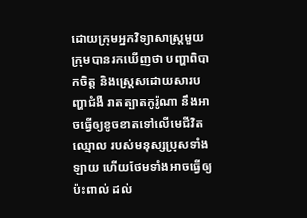ដោយក្រុមអ្នកវិទ្យាសាស្ត្រមួយ ក្រុមបានរកឃើញថា បញ្ហាពិបាកចិត្ត និងស្ត្រេសដោយសារបញ្ហាជំងឺ រាតត្បាតកូរ៉ូណា នឹងអាចធ្វើឲ្យខូចខាតទៅលើមេជីវិតឈ្មោល របស់មនុស្សប្រុសទាំងឡាយ ហើយថែមទាំងអាចធ្វើឲ្យប៉ះពាល់ ដល់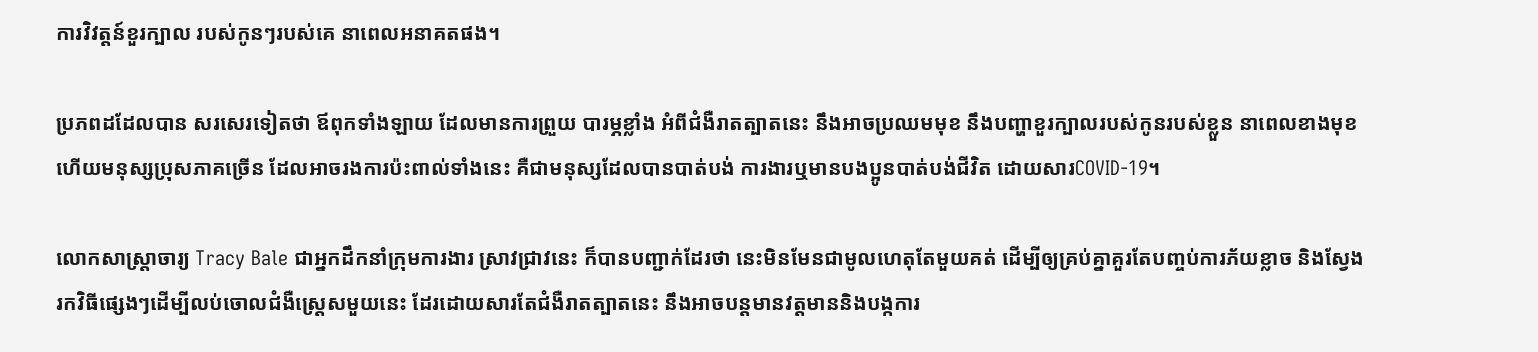ការវិវត្តន៍ខួរក្បាល របស់កូនៗរបស់គេ នាពេលអនាគតផង។

ប្រភពដដែលបាន សរសេរទៀតថា ឪពុកទាំងឡាយ ដែលមានការព្រួយ បារម្ភខ្លាំង អំពីជំងឺរាតត្បាតនេះ នឹងអាចប្រឈមមុខ នឹងបញ្ហាខួរក្បាលរបស់កូនរបស់ខ្លួន នាពេលខាងមុខហើយមនុស្សប្រុសភាគច្រើន ដែលអាចរងការប៉ះពាល់ទាំងនេះ គឺជាមនុស្សដែលបានបាត់បង់ ការងារឬមានបងប្អូនបាត់បង់ជីវិត ដោយសារCOVID-19។

លោកសាស្ត្រាចារ្យ Tracy Bale ជាអ្នកដឹកនាំក្រុមការងារ ស្រាវជ្រាវនេះ ក៏បានបញ្ជាក់ដែរថា នេះមិនមែនជាមូលហេតុតែមួយគត់ ដើម្បីឲ្យគ្រប់គ្នាគួរតែបញ្ចប់ការភ័យខ្លាច និងស្វែងរកវិធីផ្សេងៗដើម្បីលប់ចោលជំងឺស្ត្រេសមួយនេះ ដែរដោយសារតែជំងឺរាតត្បាតនេះ នឹងអាចបន្តមានវត្តមាននិងបង្កការ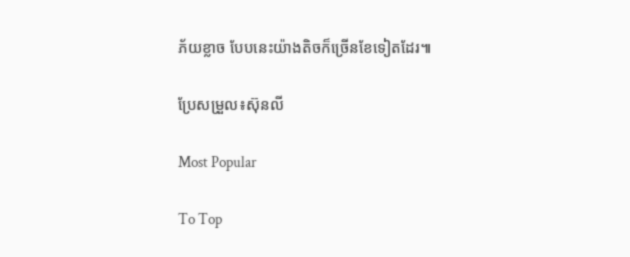ភ័យខ្លាច បែបនេះយ៉ាងតិចក៏ច្រើនខែទៀតដែរ៕

ប្រែសម្រួល៖ស៊ុនលី

Most Popular

To Top